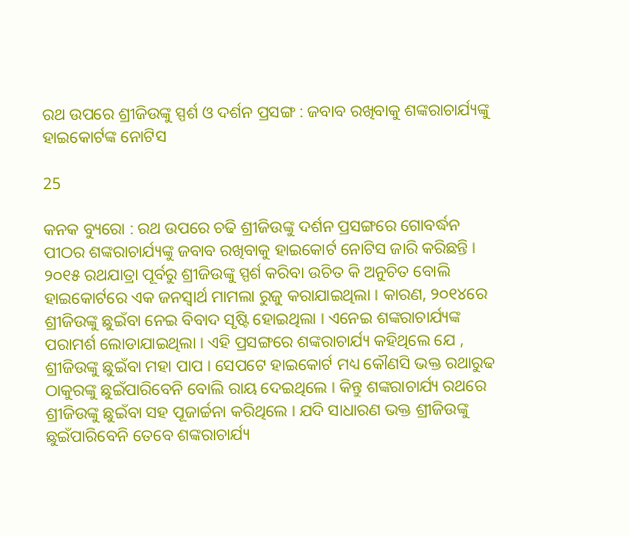ରଥ ଉପରେ ଶ୍ରୀଜିଉଙ୍କୁ ସ୍ପର୍ଶ ଓ ଦର୍ଶନ ପ୍ରସଙ୍ଗ : ଜବାବ ରଖିବାକୁ ଶଙ୍କରାଚାର୍ଯ୍ୟଙ୍କୁ ହାଇକୋର୍ଟଙ୍କ ନୋଟିସ

25

କନକ ବ୍ୟୁରୋ : ରଥ ଉପରେ ଚଢି ଶ୍ରୀଜିଉଙ୍କୁ ଦର୍ଶନ ପ୍ରସଙ୍ଗରେ ଗୋବର୍ଦ୍ଧନ ପୀଠର ଶଙ୍କରାଚାର୍ଯ୍ୟଙ୍କୁ ଜବାବ ରଖିବାକୁ ହାଇକୋର୍ଟ ନୋଟିସ ଜାରି କରିଛନ୍ତି । ୨୦୧୫ ରଥଯାତ୍ରା ପୂର୍ବରୁ ଶ୍ରୀଜିଉଙ୍କୁ ସ୍ପର୍ଶ କରିବା ଉଚିତ କି ଅନୁଚିତ ବୋଲି ହାଇକୋର୍ଟରେ ଏକ ଜନସ୍ୱାର୍ଥ ମାମଲା ରୁଜୁ କରାଯାଇଥିଲା । କାରଣ, ୨୦୧୪ରେ ଶ୍ରୀଜିଉଙ୍କୁ ଛୁଇଁବା ନେଇ ବିବାଦ ସୃଷ୍ଟି ହୋଇଥିଲା । ଏନେଇ ଶଙ୍କରାଚାର୍ଯ୍ୟଙ୍କ ପରାମର୍ଶ ଲୋଡାଯାଇଥିଲା । ଏହି ପ୍ରସଙ୍ଗରେ ଶଙ୍କରାଚାର୍ଯ୍ୟ କହିଥିଲେ ଯେ , ଶ୍ରୀଜିଉଙ୍କୁ ଛୁଇଁବା ମହା ପାପ । ସେପଟେ ହାଇକୋର୍ଟ ମଧ୍ୟ କୌଣସି ଭକ୍ତ ରଥାରୁଢ ଠାକୁରଙ୍କୁ ଛୁଇଁପାରିବେନି ବୋଲି ରାୟ ଦେଇଥିଲେ । କିନ୍ତୁ ଶଙ୍କରାଚାର୍ଯ୍ୟ ରଥରେ ଶ୍ରୀଜିଉଙ୍କୁ ଛୁଇଁବା ସହ ପୂଜାର୍ଚ୍ଚନା କରିଥିଲେ । ଯଦି ସାଧାରଣ ଭକ୍ତ ଶ୍ରୀଜିଉଙ୍କୁ ଛୁଇଁପାରିବେନି ତେବେ ଶଙ୍କରାଚାର୍ଯ୍ୟ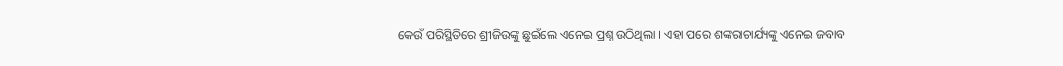କେଉଁ ପରିସ୍ଥିତିରେ ଶ୍ରୀଜିଉଙ୍କୁ ଛୁଇଁଲେ ଏନେଇ ପ୍ରଶ୍ନ ଉଠିଥିଲା । ଏହା ପରେ ଶଙ୍କରାଚାର୍ଯ୍ୟଙ୍କୁ ଏନେଇ ଜବାବ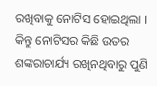ରଖିବାକୁ ନୋଟିସ ହୋଇଥିଲା । କିନ୍ତୁ ନୋଟିସର କିଛି ଉତର ଶଙ୍କରାଚାର୍ଯ୍ୟ ରଖିନଥିବାରୁ ପୁଣି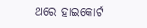ଥରେ ହାଇକୋର୍ଟ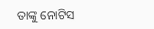ତାଙ୍କୁ ନୋଟିସ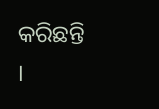କରିଛନ୍ତି ।